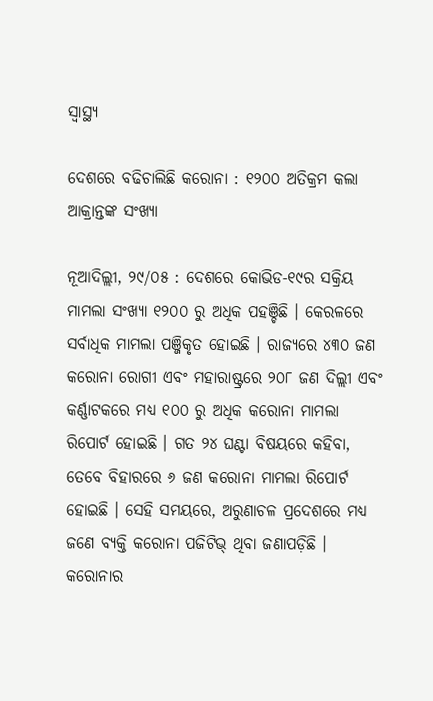ସ୍ୱାସ୍ଥ୍ୟ

ଦେଶରେ ବଢିଚାଲିଛି କରୋନା : ୧୨୦୦ ଅତିକ୍ରମ କଲା ଆକ୍ରାନ୍ତଙ୍କ ସଂଖ୍ୟା

ନୂଆଦିଲ୍ଲୀ, ୨୯/୦୫ : ଦେଶରେ କୋଭିଡ-୧୯ର ସକ୍ରିୟ ମାମଲା ସଂଖ୍ୟା ୧୨୦୦ ରୁ ଅଧିକ ପହଞ୍ଚିଛି । କେରଳରେ ସର୍ବାଧିକ ମାମଲା ପଞ୍ଜିକୃତ ହୋଇଛି । ରାଜ୍ୟରେ ୪୩୦ ଜଣ କରୋନା ରୋଗୀ ଏବଂ ମହାରାଷ୍ଟ୍ରରେ ୨୦୮ ଜଣ ଦିଲ୍ଲୀ ଏବଂ କର୍ଣ୍ଣାଟକରେ ମଧ୍ୟ ୧୦୦ ରୁ ଅଧିକ କରୋନା ମାମଲା ରିପୋର୍ଟ ହୋଇଛି । ଗତ ୨୪ ଘଣ୍ଟା ବିଷୟରେ କହିବା, ତେବେ ବିହାରରେ ୬ ଜଣ କରୋନା ମାମଲା ରିପୋର୍ଟ ହୋଇଛି । ସେହି ସମୟରେ, ଅରୁଣାଚଳ ପ୍ରଦେଶରେ ମଧ୍ୟ ଜଣେ ବ୍ୟକ୍ତି କରୋନା ପଜିଟିଭ୍ ଥିବା ଜଣାପଡ଼ିଛି । କରୋନାର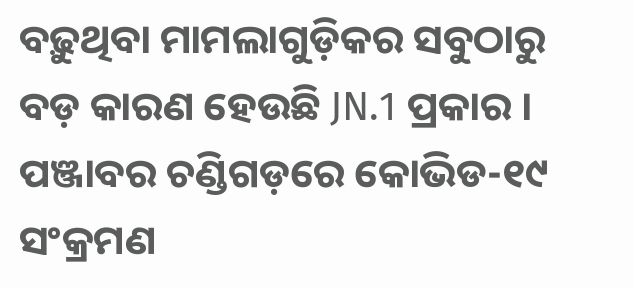ବଢ଼ୁଥିବା ମାମଲାଗୁଡ଼ିକର ସବୁଠାରୁ ବଡ଼ କାରଣ ହେଉଛି JN.1 ପ୍ରକାର । ପଞ୍ଜାବର ଚଣ୍ଡିଗଡ଼ରେ କୋଭିଡ-୧୯ ସଂକ୍ରମଣ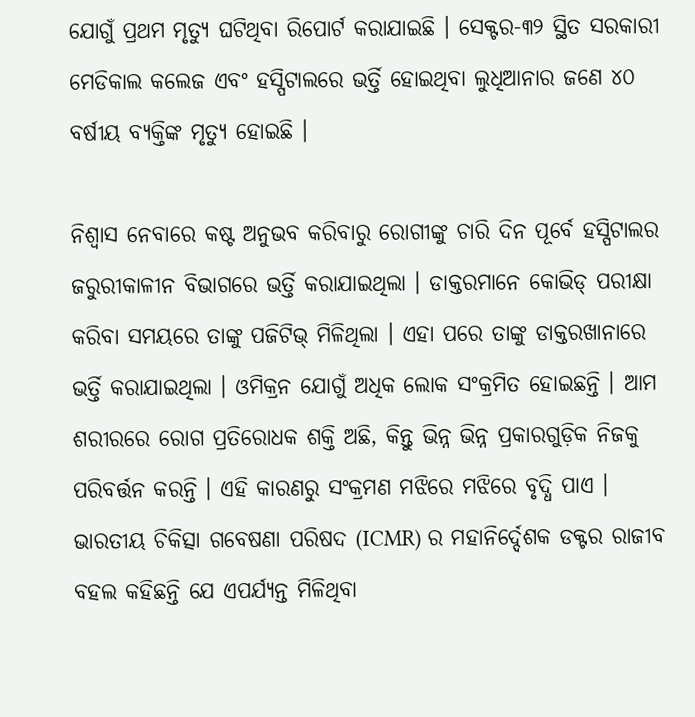ଯୋଗୁଁ ପ୍ରଥମ ମୃତ୍ୟୁ ଘଟିଥିବା ରିପୋର୍ଟ କରାଯାଇଛି । ସେକ୍ଟର-୩୨ ସ୍ଥିତ ସରକାରୀ ମେଡିକାଲ କଲେଜ ଏବଂ ହସ୍ପିଟାଲରେ ଭର୍ତ୍ତି ହୋଇଥିବା ଲୁଧିଆନାର ଜଣେ ୪୦ ବର୍ଷୀୟ ବ୍ୟକ୍ତିଙ୍କ ମୃତ୍ୟୁ ହୋଇଛି ।

ନିଶ୍ୱାସ ନେବାରେ କଷ୍ଟ ଅନୁଭବ କରିବାରୁ ରୋଗୀଙ୍କୁ ଚାରି ଦିନ ପୂର୍ବେ ହସ୍ପିଟାଲର ଜରୁରୀକାଳୀନ ବିଭାଗରେ ଭର୍ତ୍ତି କରାଯାଇଥିଲା । ଡାକ୍ତରମାନେ କୋଭିଡ୍ ପରୀକ୍ଷା କରିବା ସମୟରେ ତାଙ୍କୁ ପଜିଟିଭ୍ ମିଳିଥିଲା । ଏହା ପରେ ତାଙ୍କୁ ଡାକ୍ତରଖାନାରେ ଭର୍ତ୍ତି କରାଯାଇଥିଲା । ଓମିକ୍ରନ ଯୋଗୁଁ ଅଧିକ ଲୋକ ସଂକ୍ରମିତ ହୋଇଛନ୍ତି । ଆମ ଶରୀରରେ ରୋଗ ପ୍ରତିରୋଧକ ଶକ୍ତି ଅଛି, କିନ୍ତୁ ଭିନ୍ନ ଭିନ୍ନ ପ୍ରକାରଗୁଡ଼ିକ ନିଜକୁ ପରିବର୍ତ୍ତନ କରନ୍ତି । ଏହି କାରଣରୁ ସଂକ୍ରମଣ ମଝିରେ ମଝିରେ ବୃଦ୍ଧି ପାଏ । ଭାରତୀୟ ଚିକିତ୍ସା ଗବେଷଣା ପରିଷଦ (ICMR) ର ମହାନିର୍ଦ୍ଦେଶକ ଡକ୍ଟର ରାଜୀବ ବହଲ କହିଛନ୍ତି ଯେ ଏପର୍ଯ୍ୟନ୍ତ ମିଳିଥିବା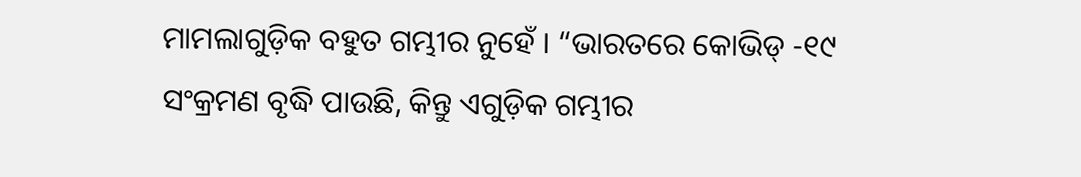ମାମଲାଗୁଡ଼ିକ ବହୁତ ଗମ୍ଭୀର ନୁହେଁ । “ଭାରତରେ କୋଭିଡ୍ -୧୯ ସଂକ୍ରମଣ ବୃଦ୍ଧି ପାଉଛି, କିନ୍ତୁ ଏଗୁଡ଼ିକ ଗମ୍ଭୀର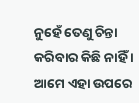ନୁହେଁ ତେଣୁ ଚିନ୍ତା କରିବାର କିଛି ନାହିଁ । ଆମେ ଏହା ଉପରେ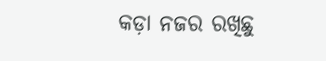କଡ଼ା ନଜର ରଖିଛୁ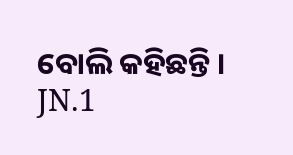ବୋଲି କହିଛନ୍ତି । JN.1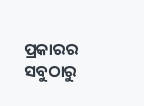ପ୍ରକାରର ସବୁଠାରୁ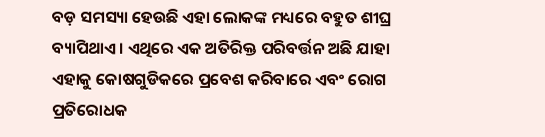ବଡ଼ ସମସ୍ୟା ହେଉଛି ଏହା ଲୋକଙ୍କ ମଧ୍ୟରେ ବହୁତ ଶୀଘ୍ର ବ୍ୟାପିଥାଏ । ଏଥିରେ ଏକ ଅତିରିକ୍ତ ପରିବର୍ତ୍ତନ ଅଛି ଯାହା ଏହାକୁ କୋଷଗୁଡିକରେ ପ୍ରବେଶ କରିବାରେ ଏବଂ ରୋଗ ପ୍ରତିରୋଧକ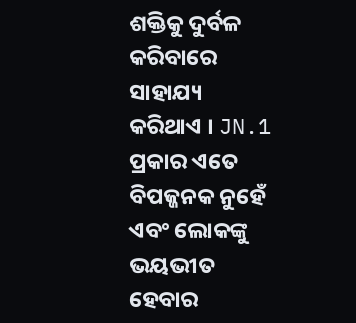ଶକ୍ତିକୁ ଦୁର୍ବଳ କରିବାରେ ସାହାଯ୍ୟ କରିଥାଏ । JN.1 ପ୍ରକାର ଏତେ ବିପଜ୍ଜନକ ନୁହେଁ ଏବଂ ଲୋକଙ୍କୁ ଭୟଭୀତ ହେବାର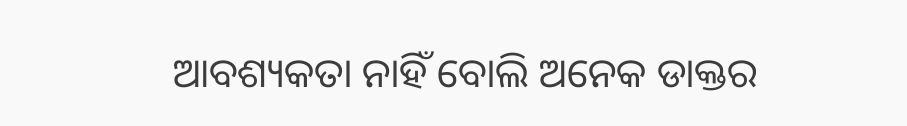ଆବଶ୍ୟକତା ନାହିଁ ବୋଲି ଅନେକ ଡାକ୍ତର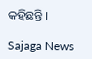କହିଛନ୍ତି ।

Sajaga News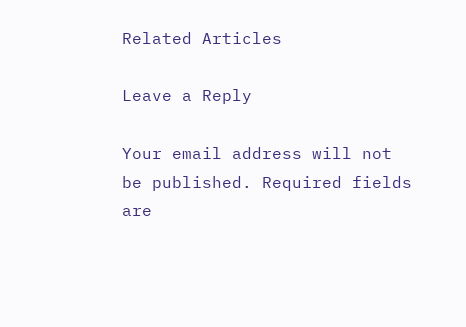Related Articles

Leave a Reply

Your email address will not be published. Required fields are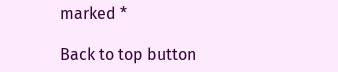marked *

Back to top button